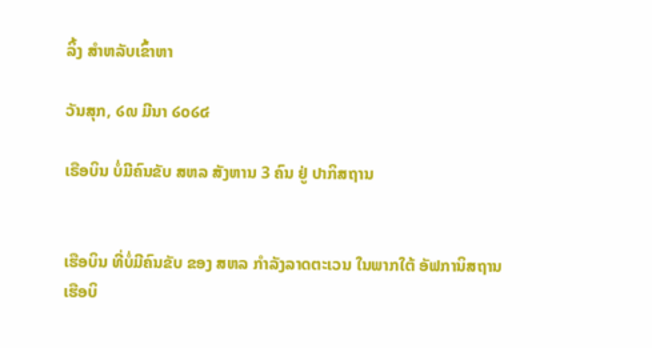ລິ້ງ ສຳຫລັບເຂົ້າຫາ

ວັນສຸກ, ໒໙ ມີນາ ໒໐໒໔

ເຣືອບິນ ບໍ່ມີຄົນຂັບ ສຫລ ສັງຫານ 3 ຄົນ ຢູ່ ປາກິສຖານ


ເຮືອບິນ ທີ່ບໍ່ມີຄົນຂັບ ຂອງ ສຫລ ກໍາລັງລາດຕະເວນ ໃນພາກໃຕ້ ອັຟການິສຖານ
ເຮືອບິ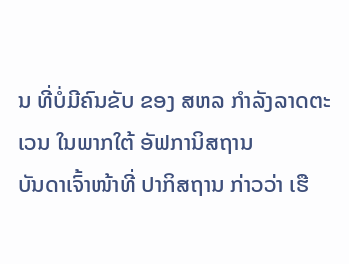ນ ທີ່ບໍ່ມີຄົນຂັບ ຂອງ ສຫລ ກໍາລັງລາດຕະເວນ ໃນພາກໃຕ້ ອັຟການິສຖານ
ບັນດາເຈົ້າໜ້າທີ່ ປາກິສຖານ ກ່າວວ່າ ເຮື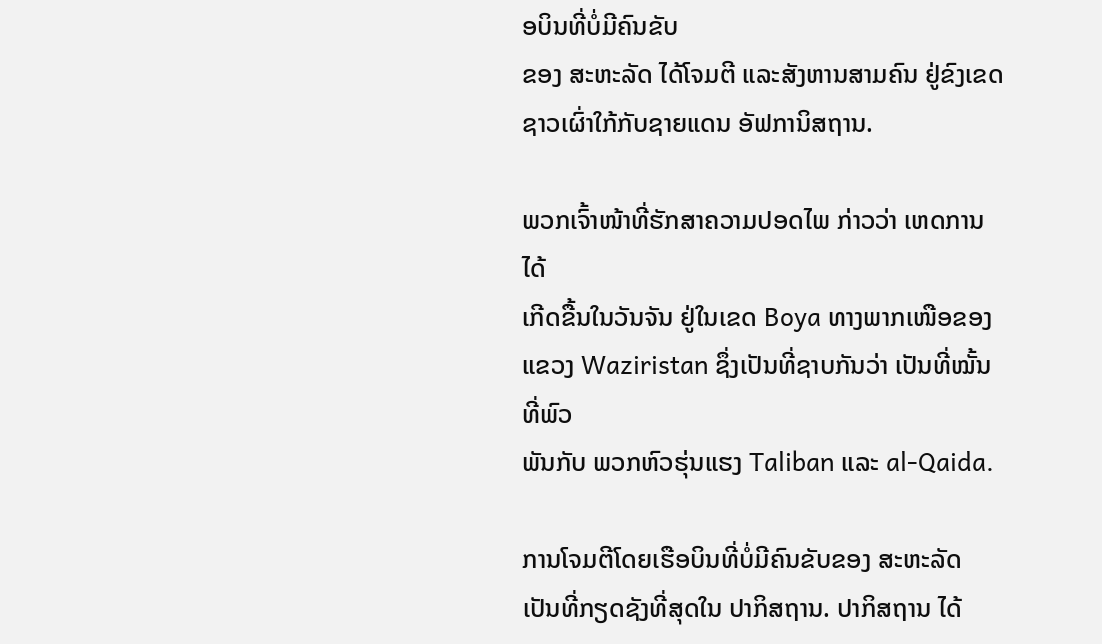ອບິນທີ່ບໍ່ມີຄົນຂັບ
ຂອງ ສະຫະລັດ ໄດ້ໂຈມຕີ ແລະສັງຫານສາມຄົນ ຢູ່ຂົງເຂດ
ຊາວເຜົ່າໃກ້ກັບຊາຍແດນ ອັຟການິສຖານ.

ພວກເຈົ້າໜ້າທີ່ຮັກສາຄວາມປອດໄພ ກ່າວວ່າ ເຫດການໄດ້
ເກີດຂື້ນໃນວັນຈັນ ຢູ່ໃນເຂດ Boya ທາງພາກເໜືອຂອງ
ແຂວງ Waziristan ຊຶ່ງເປັນທີ່ຊາບກັນວ່າ ເປັນທີ່ໝັ້ນທີ່ພົວ
ພັນກັບ ພວກຫົວຮຸ່ນແຮງ Taliban ແລະ al-Qaida.

ການໂຈມຕີໂດຍເຮືອບິນທີ່ບໍ່ມີຄົນຂັບຂອງ ສະຫະລັດ ເປັນທີ່ກຽດຊັງທີ່ສຸດໃນ ປາກິສຖານ. ປາກິສຖານ ໄດ້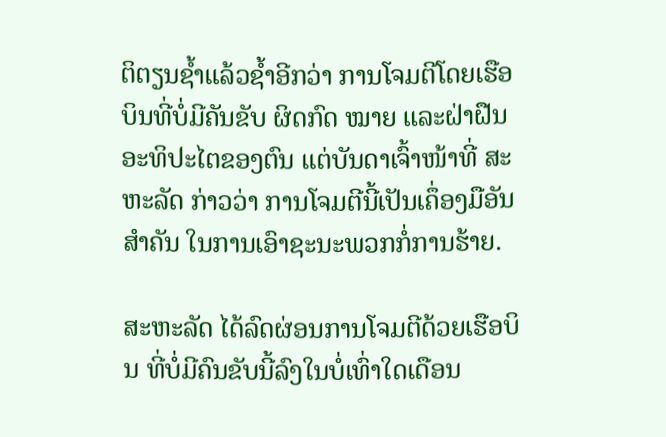ຕິຕຽນຊໍ້າແລ້ວຊໍ້າອີກວ່າ ການໂຈມຕີໂດຍເຮືອບິນທີ່ບໍ່ມີຄັນຂັບ ຜິດກົດ ໝາຍ ແລະຝ່າຝືນອະທິປະໄຕຂອງຕົນ ແຕ່ບັນດາເຈົ້າໜ້າທີ່ ສະຫະລັດ ກ່າວວ່າ ການໂຈມຕີນີ້ເປັນເຄຶ່ອງມືອັນສໍາຄັນ ໃນການເອົາຊະນະພວກກໍ່ການຮ້າຍ.

ສະຫະລັດ ໄດ້ລົດຜ່ອນການໂຈມຕີດ້ວຍເຮືອບິນ ທີ່ບໍ່ມີຄົນຂັບນີ້ລົງໃນບໍ່ເທົ່າໃດເດືອນ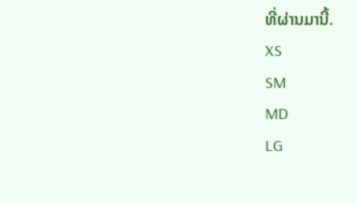ທີ່ຜ່ານມານີ້.
XS
SM
MD
LG